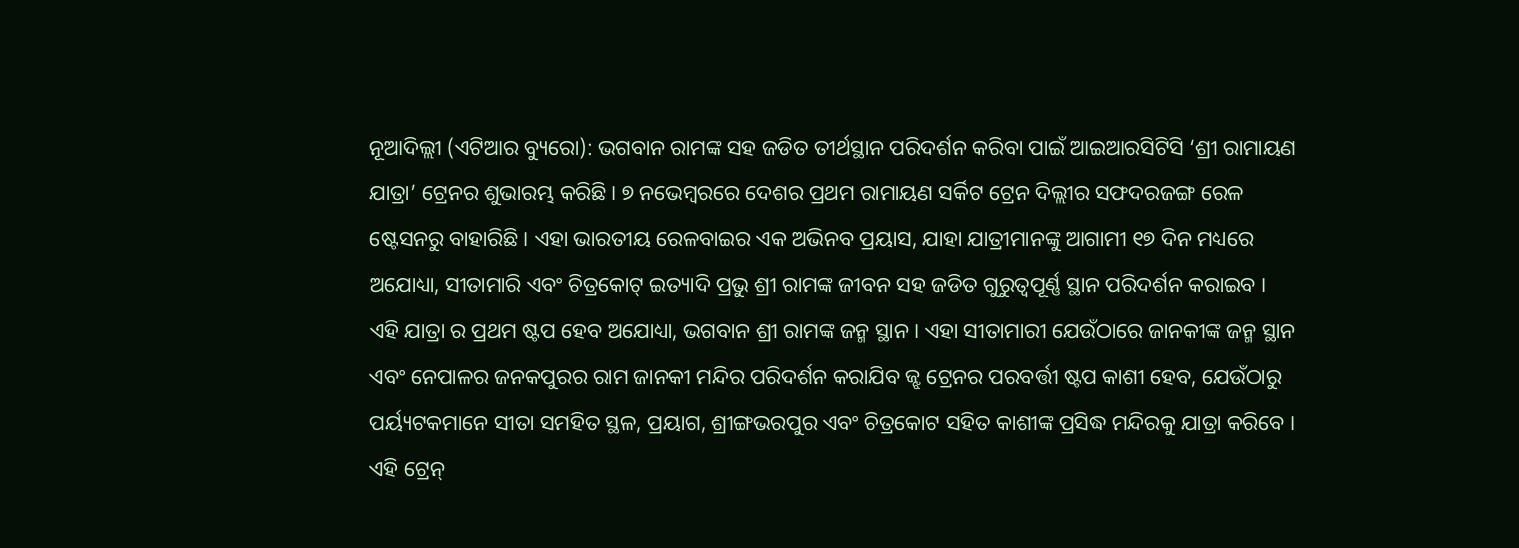ନୂଆଦିଲ୍ଲୀ (ଏଟିଆର ବ୍ୟୁରୋ): ଭଗବାନ ରାମଙ୍କ ସହ ଜଡିତ ତୀର୍ଥସ୍ଥାନ ପରିଦର୍ଶନ କରିବା ପାଇଁ ଆଇଆରସିଟିସି ‘ଶ୍ରୀ ରାମାୟଣ ଯାତ୍ରା’ ଟ୍ରେନର ଶୁଭାରମ୍ଭ କରିଛି। ୭ ନଭେମ୍ବରରେ ଦେଶର ପ୍ରଥମ ରାମାୟଣ ସର୍କିଟ ଟ୍ରେନ ଦିଲ୍ଲୀର ସଫଦରଜଙ୍ଗ ରେଳ ଷ୍ଟେସନରୁ ବାହାରିଛି। ଏହା ଭାରତୀୟ ରେଳବାଇର ଏକ ଅଭିନବ ପ୍ରୟାସ, ଯାହା ଯାତ୍ରୀମାନଙ୍କୁ ଆଗାମୀ ୧୭ ଦିନ ମଧ୍ୟରେ ଅଯୋଧ୍ୟା, ସୀତାମାରି ଏବଂ ଚିତ୍ରକୋଟ୍ ଇତ୍ୟାଦି ପ୍ରଭୁ ଶ୍ରୀ ରାମଙ୍କ ଜୀବନ ସହ ଜଡିତ ଗୁରୁତ୍ୱପୂର୍ଣ୍ଣ ସ୍ଥାନ ପରିଦର୍ଶନ କରାଇବ ।
ଏହି ଯାତ୍ରା ର ପ୍ରଥମ ଷ୍ଟପ ହେବ ଅଯୋଧ୍ୟା, ଭଗବାନ ଶ୍ରୀ ରାମଙ୍କ ଜନ୍ମ ସ୍ଥାନ । ଏହା ସୀତାମାରୀ ଯେଉଁଠାରେ ଜାନକୀଙ୍କ ଜନ୍ମ ସ୍ଥାନ ଏବଂ ନେପାଳର ଜନକପୁରର ରାମ ଜାନକୀ ମନ୍ଦିର ପରିଦର୍ଶନ କରାଯିବ ଜ୍ଝ ଟ୍ରେନର ପରବର୍ତ୍ତୀ ଷ୍ଟପ କାଶୀ ହେବ, ଯେଉଁଠାରୁ ପର୍ୟ୍ୟଟକମାନେ ସୀତା ସମହିତ ସ୍ଥଳ, ପ୍ରୟାଗ, ଶ୍ରୀଙ୍ଗଭରପୁର ଏବଂ ଚିତ୍ରକୋଟ ସହିତ କାଶୀଙ୍କ ପ୍ରସିଦ୍ଧ ମନ୍ଦିରକୁ ଯାତ୍ରା କରିବେ ।
ଏହି ଟ୍ରେନ୍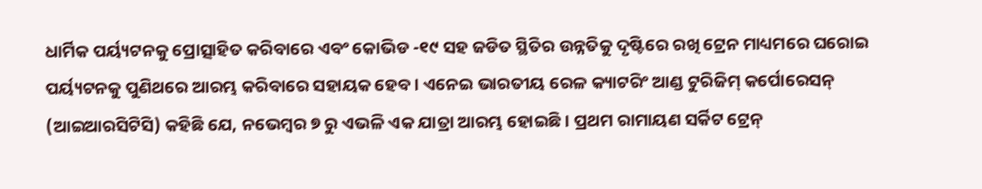ଧାର୍ମିକ ପର୍ୟ୍ୟଟନକୁ ପ୍ରୋତ୍ସାହିତ କରିବାରେ ଏବଂ କୋଭିଡ -୧୯ ସହ ଜଡିତ ସ୍ଥିତିର ଉନ୍ନତିକୁ ଦୃଷ୍ଟିରେ ରଖି ଟ୍ରେନ ମାଧ୍ୟମରେ ଘରୋଇ ପର୍ୟ୍ୟଟନକୁ ପୁଣିଥରେ ଆରମ୍ଭ କରିବାରେ ସହାୟକ ହେବ। ଏନେଇ ଭାରତୀୟ ରେଳ କ୍ୟାଟରିଂ ଆଣ୍ଡ ଟୁରିଜିମ୍ କର୍ପୋରେସନ୍ (ଆଇଆରସିଟିସି) କହିଛି ଯେ, ନଭେମ୍ବର ୭ ରୁ ଏଭଳି ଏକ ଯାତ୍ରା ଆରମ୍ଭ ହୋଇଛି। ପ୍ରଥମ ରାମାୟଣ ସର୍କିଟ ଟ୍ରେନ୍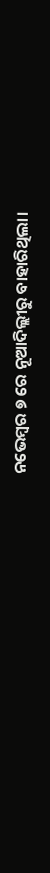ନଭେମ୍ବର ୭ ରେ ନୂଆଦିଲ୍ଲୀରୁ ବାହାରିଥିଲା।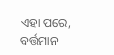ଏହା ପରେ, ବର୍ତ୍ତମାନ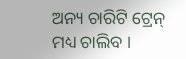ଅନ୍ୟ ଚାରିଟି ଟ୍ରେନ୍ ମଧ୍ୟ ଚାଲିବ ।